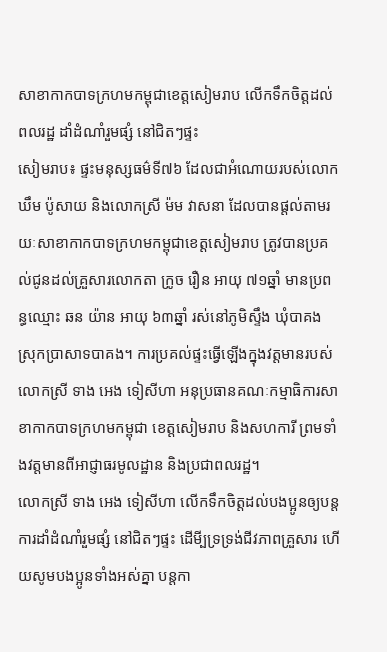សាខាកាកបាទក្រហមកម្ពុជាខេត្តសៀមរាប លើកទឹកចិត្តដល់ពលរដ្ឋ ដាំដំណាំរួមផ្សំ នៅជិតៗផ្ទះ
សៀមរាប៖ ផ្ទះមនុស្សធម៌ទី៧៦ ដែលជាអំណោយរបស់លោក ឃឹម ប៉ូសាយ និងលោកស្រី ម៉ម វាសនា ដែលបានផ្តល់តាមរយៈសាខាកាកបាទក្រហមកម្ពុជាខេត្តសៀមរាប ត្រូវបានប្រគល់ជូនដល់គ្រួសារលោកតា ក្រូច រឿន អាយុ ៧១ឆ្នាំ មានប្រពន្ធឈ្មោះ ឆន យ៉ាន អាយុ ៦៣ឆ្នាំ រស់នៅភូមិស្ទឹង ឃុំបាគង ស្រុកប្រាសាទបាគង។ ការប្រគល់ផ្ទះធ្វើឡើងក្នុងវត្តមានរបស់លោកស្រី ទាង អេង ទៀសីហា អនុប្រធានគណៈកម្មាធិការសាខាកាកបាទក្រហមកម្ពុជា ខេត្តសៀមរាប និងសហការី ព្រមទាំងវត្តមានពីអាជ្ញាធរមូលដ្ឋាន និងប្រជាពលរដ្ឋ។
លោកស្រី ទាង អេង ទៀសីហា លើកទឹកចិត្តដល់បងប្អូនឲ្យបន្តការដាំដំណាំរួមផ្សំ នៅជិតៗផ្ទះ ដើមី្បទ្រទ្រង់ជីវភាពគ្រួសារ ហើយសូមបងប្អូនទាំងអស់គ្នា បន្តកា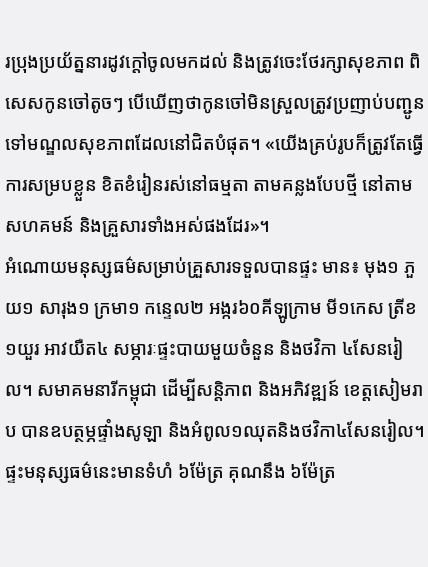រប្រុងប្រយ័ត្ននារដូវក្តៅចូលមកដល់ និងត្រូវចេះថែរក្សាសុខភាព ពិសេសកូនចៅតូចៗ បើឃើញថាកូនចៅមិនស្រួលត្រូវប្រញាប់បញ្ជូនទៅមណ្ឌលសុខភាពដែលនៅជិតបំផុត។ «យើងគ្រប់រូបក៏ត្រូវតែធ្វើការសម្របខ្លួន ខិតខំរៀនរស់នៅធម្មតា តាមគន្លងបែបថ្មី នៅតាមសហគមន៍ និងគ្រួសារទាំងអស់ផងដែរ»។
អំណោយមនុស្សធម៌សម្រាប់គ្រួសារទទួលបានផ្ទះ មាន៖ មុង១ ភួយ១ សារុង១ ក្រមា១ កន្ទេល២ អង្ករ៦០គីឡូក្រាម មី១កេស ត្រីខ១យួរ អាវយឺត៤ សម្ភារៈផ្ទះបាយមួយចំនួន និងថវិកា ៤សែនរៀល។ សមាគមនារីកម្ពុជា ដើម្បីសន្ដិភាព និងអភិវឌ្ឍន៍ ខេត្តសៀមរាប បានឧបត្ថម្ភផ្ទាំងសូឡា និងអំពូល១ឈុតនិងថវិកា៤សែនរៀល។
ផ្ទះមនុស្សធម៌នេះមានទំហំ ៦ម៉ែត្រ គុណនឹង ៦ម៉ែត្រ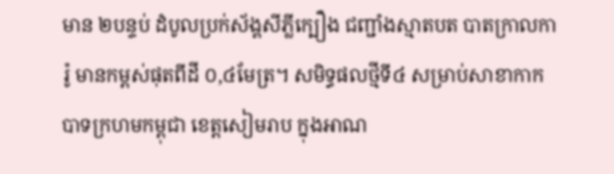មាន ២បន្ទប់ ដំបូលប្រក់ស័ង្គសីភ្លីក្បឿង ជញ្ជាំងស្មាតបត បាតក្រាលការ៉ូ មានកម្ពស់ផុតពីដី ០,៤មែត្រ។ សមិទ្ធផលថ្មីទី៤ សម្រាប់សាខាកាកបាទក្រហមកម្ពុជា ខេត្តសៀមរាប ក្នុងអាណ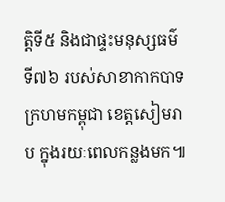ត្តិទី៥ និងជាផ្ទះមនុស្សធម៌ទី៧៦ របស់សាខាកាកបាទក្រហមកម្ពុជា ខេត្តសៀមរាប ក្នុងរយៈពេលកន្លងមក៕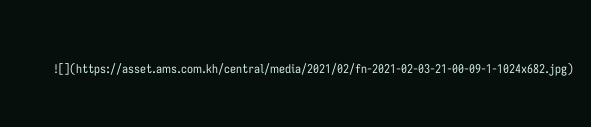![](https://asset.ams.com.kh/central/media/2021/02/fn-2021-02-03-21-00-09-1-1024x682.jpg)